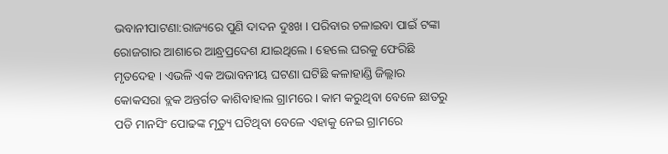ଭବାନୀପାଟଣା:ରାଜ୍ୟରେ ପୁଣି ଦାଦନ ଦୁଃଖ । ପରିବାର ଚଳାଇବା ପାଇଁ ଟଙ୍କା ରୋଜଗାର ଆଶାରେ ଆନ୍ଧ୍ରପ୍ରଦେଶ ଯାଇଥିଲେ । ହେଲେ ଘରକୁ ଫେରିଛି ମୃତଦେହ । ଏଭଳି ଏକ ଅଭାବନୀୟ ଘଟଣା ଘଟିଛି କଳାହାଣ୍ଡି ଜିଲ୍ଲାର କୋକସରା ବ୍ଲକ ଅନ୍ତର୍ଗତ କାଶିବାହାଲ ଗ୍ରାମରେ । କାମ କରୁଥିବା ବେଳେ ଛାତରୁ ପଡି ମାନସିଂ ପୋଢଙ୍କ ମୃତ୍ୟୁ ଘଟିଥିବା ବେଳେ ଏହାକୁ ନେଇ ଗ୍ରାମରେ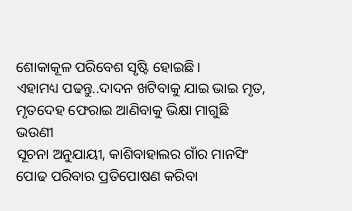ଶୋକାକୂଳ ପରିବେଶ ସୃଷ୍ଟି ହୋଇଛି ।
ଏହାମଧ୍ୟ ପଢନ୍ତୁ..ଦାଦନ ଖଟିବାକୁ ଯାଇ ଭାଇ ମୃତ, ମୃତଦେହ ଫେରାଇ ଆଣିବାକୁ ଭିକ୍ଷା ମାଗୁଛି ଭଉଣୀ
ସୂଚନା ଅନୁଯାୟୀ, କାଶିବାହାଲର ଗାଁର ମାନସିଂ ପୋଢ ପରିବାର ପ୍ରତିପୋଷଣ କରିବା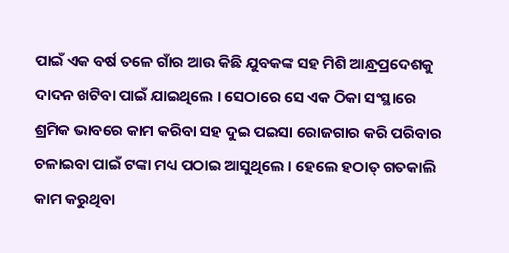ପାଇଁ ଏକ ବର୍ଷ ତଳେ ଗାଁର ଆଉ କିଛି ଯୁବକଙ୍କ ସହ ମିଶି ଆନ୍ଧ୍ରପ୍ରଦେଶକୁ ଦାଦନ ଖଟିବା ପାଇଁ ଯାଇଥିଲେ । ସେଠାରେ ସେ ଏକ ଠିକା ସଂସ୍ଥାରେ ଶ୍ରମିକ ଭାବରେ କାମ କରିବା ସହ ଦୁଇ ପଇସା ରୋଜଗାର କରି ପରିବାର ଚଳାଇବା ପାଇଁ ଟଙ୍କା ମଧ୍ୟ ପଠାଇ ଆସୁଥିଲେ । ହେଲେ ହଠାତ୍ ଗତକାଲି କାମ କରୁଥିବା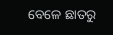ବେଳେ ଛାତରୁ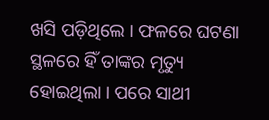ଖସି ପଡ଼ିଥିଲେ । ଫଳରେ ଘଟଣା ସ୍ଥଳରେ ହିଁ ତାଙ୍କର ମୃତ୍ୟୁ ହୋଇଥିଲା । ପରେ ସାଥୀ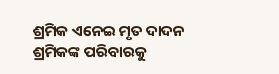ଶ୍ରମିକ ଏନେଇ ମୃତ ଦାଦନ ଶ୍ରମିକଙ୍କ ପରିବାରକୁ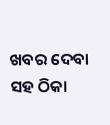ଖବର ଦେବା ସହ ଠିକା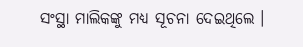ସଂସ୍ଥା ମାଲିକଙ୍କୁ ମଧ୍ୟ ସୂଚନା ଦେଇଥିଲେ ।